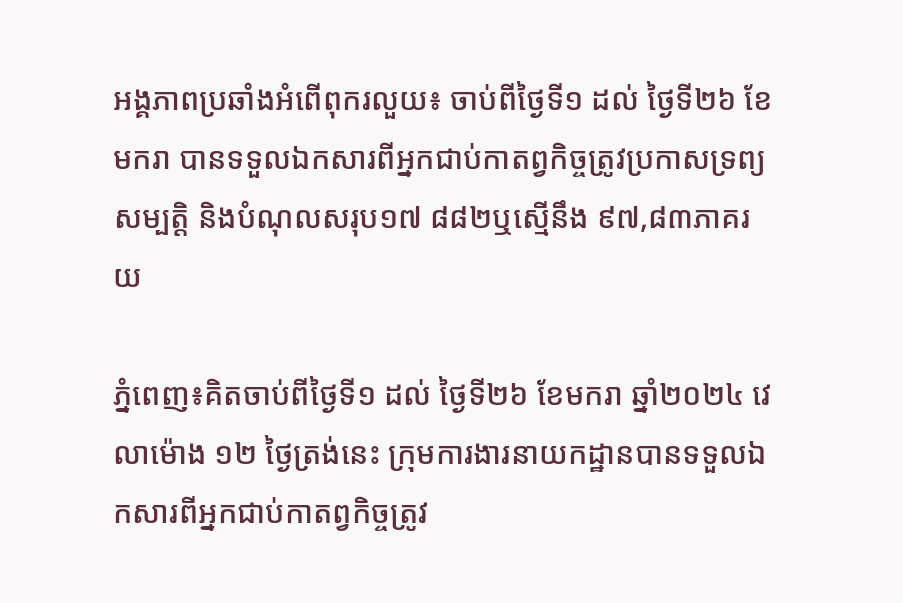អង្គភាពប្រឆាំងអំពើពុករលួយ៖ ចាប់ពីថ្ងៃទី១ ដល់ ថ្ងៃទី២៦ ខែមករា បានទទួលឯកសារពីអ្នកជាប់កាតព្វកិច្ចត្រូវប្រកាសទ្រព្យសម្បត្តិ និងបំណុលសរុប១៧ ៨៨២ឬស្មើនឹង ៩៧,៨៣ភាគរយ

ភ្នំពេញ៖គិតចាប់ពីថ្ងៃទី១ ដល់ ថ្ងៃទី២៦ ខែមករា ឆ្នាំ២០២៤ វេលាម៉ោង ១២ ថ្ងៃត្រង់នេះ ក្រុមការងារនាយកដ្ឋានបានទទួលឯកសារពីអ្នកជាប់កាតព្វកិច្ចត្រូវ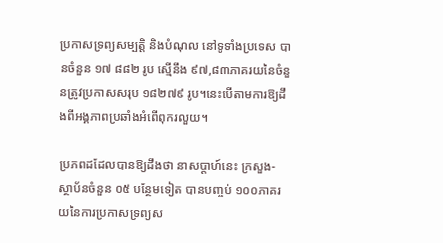ប្រកាសទ្រព្យសម្បត្តិ និងបំណុល នៅទូទាំងប្រទេស បានចំនួន ១៧ ៨៨២ រូប ស្មើនឹង ៩៧,៨៣ភាគរយនៃចំនួនត្រូវប្រកាសសរុប ១៨២៧៩ រូប។នេះបើតាមការឱ្យដឹងពីអង្គភាពប្រឆាំងអំពើពុករលួយ។

ប្រភពដដែលបានឱ្យដឹងថា នាសប្ដាហ៍នេះ ក្រសួង-ស្ថាប័នចំនួន ០៥ បន្ថែមទៀត បានបញ្ចប់ ១០០ភាគរយនៃការប្រកាសទ្រព្យស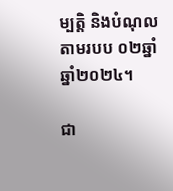ម្បត្តិ និងបំណុល តាមរបប ០២ឆ្នាំ ឆ្នាំ២០២៤។

ជា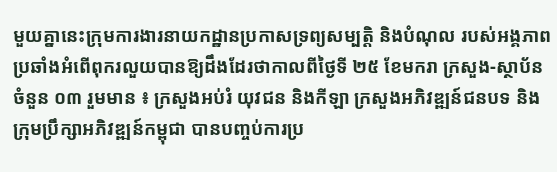មួយគ្នានេះក្រុមការងារនាយកដ្ឋានប្រកាសទ្រព្យសម្បត្តិ និងបំណុល របស់អង្គភាពប្រឆាំងអំពើពុករលួយបានឱ្យដឹងដែរថាកាលពីថ្ងៃទី ២៥ ខែមករា ក្រសួង-ស្ថាប័នចំនួន ០៣ រួមមាន ៖ ក្រសួងអប់រំ យុវជន និងកីឡា ក្រសួងអភិវឌ្ឍន៍ជនបទ និង ក្រុមប្រឹក្សាអភិវឌ្ឍន៍កម្ពុជា បានបញ្ចប់ការប្រ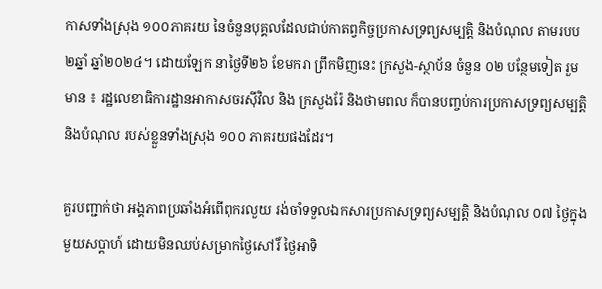កាសទាំងស្រុង ១០០ភាគរយ នៃចំនួនបុគ្គលដែលជាប់កាតព្វកិច្ចប្រកាសទ្រព្យសម្បត្តិ និងបំណុល តាមរបប២ឆ្នាំ ឆ្នាំ២០២៤។ ដោយឡែក នាថ្ងៃទី២៦ ខែមករា ព្រឹកមិញនេះ ក្រសួង-ស្ថាប័ន ចំនួន ០២ បន្ថែមទៀត រួមមាន ៖ រដ្ឋលេខាធិការដ្ឋានអាកាសចរស៊ីវិល និង ក្រសួងរ៉ែ និងថាមពល ក៏បានបញ្ចប់ការប្រកាសទ្រព្យសម្បត្តិ និងបំណុល របស់ខ្លួនទាំងស្រុង ១០០ ភាគរយផងដែរ។

គួរបញ្ជាក់ថា អង្គភាពប្រឆាំងអំពើពុករលួយ រង់ចាំទទួលឯកសារប្រកាសទ្រព្យសម្បត្តិ និងបំណុល ០៧ ថ្ងៃក្នុងមួយសប្តាហ៍ ដោយមិនឈប់សម្រាកថ្ងៃសៅរិ៍ ថ្ងៃអាទិ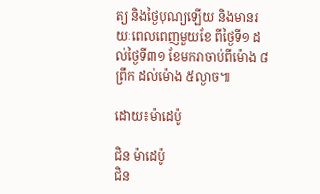ត្យ និងថ្ងៃបុណ្យឡើយ និងមានរយៈពេលពេញមួយខែ ពីថ្ងៃទី១ ដល់ថ្ងៃទី៣១ ខែមករាចាប់ពីម៉ោង ៨ព្រឹក ដល់ម៉ោង ៥ល្ងាច៕

ដោយ៖ម៉ាដេប៉ូ

ជិន ម៉ាដេប៉ូ
ជិន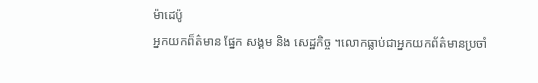ម៉ាដេប៉ូ
អ្នកយកព៏ត៌មាន ផ្នែក សង្គម និង សេដ្ឋកិច្ច ។លោកធ្លាប់ជាអ្នកយកព័ត៌មានប្រចាំ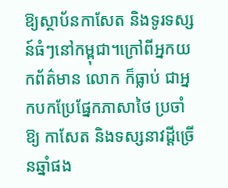ឱ្យស្ថាប័នកាសែត និងទូរទស្សន៍ធំៗនៅកម្ពុជា។ក្រៅពីអ្នកយកព័ត៌មាន លោក ក៏ធ្លាប់ ជាអ្នកបកប្រែផ្នែកភាសាថៃ ប្រចាំឱ្យ កាសែត និងទស្សនាវដ្តីច្រើនឆ្នាំផង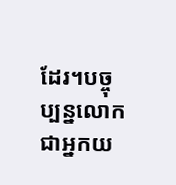ដែរ។បច្ចុប្បន្នលោកជាអ្នកយ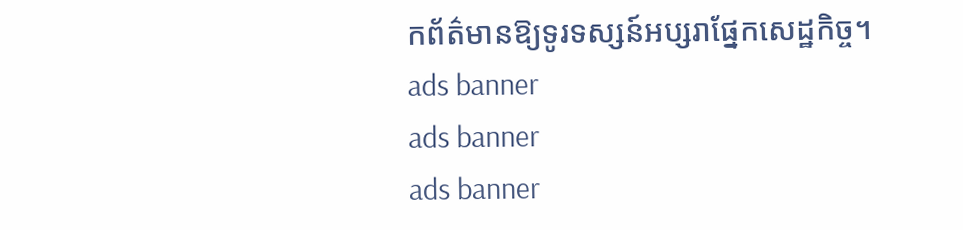កព័ត៌មានឱ្យទូរទស្សន៍អប្សរាផ្នែកសេដ្ឋកិច្ច។
ads banner
ads banner
ads banner